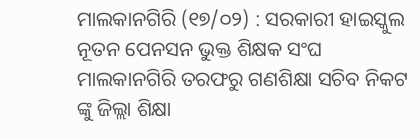ମାଲକାନଗିରି (୧୭/୦୨) : ସରକାରୀ ହାଇସ୍କୁଲ ନୂତନ ପେନସନ ଭୁକ୍ତ ଶିକ୍ଷକ ସଂଘ ମାଲକାନଗିରି ତରଫରୁ ଗଣଶିକ୍ଷା ସଚିବ ନିକଟ ଙ୍କୁ ଜିଲ୍ଲା ଶିକ୍ଷା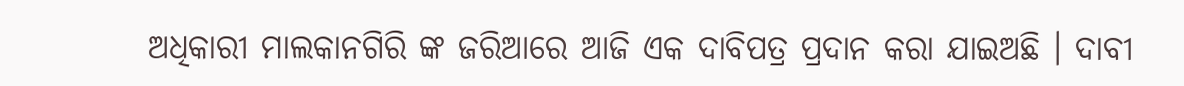ଅଧିକାରୀ ମାଲକାନଗିରି ଙ୍କ ଜରିଆରେ ଆଜି ଏକ ଦାବିପତ୍ର ପ୍ରଦାନ କରା ଯାଇଅଛି । ଦାବୀ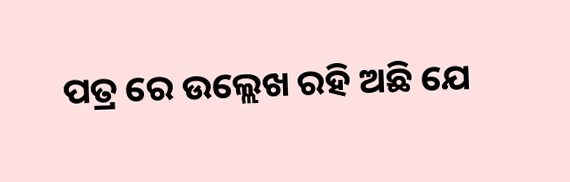ପତ୍ର ରେ ଉଲ୍ଲେଖ ରହି ଅଛି ଯେ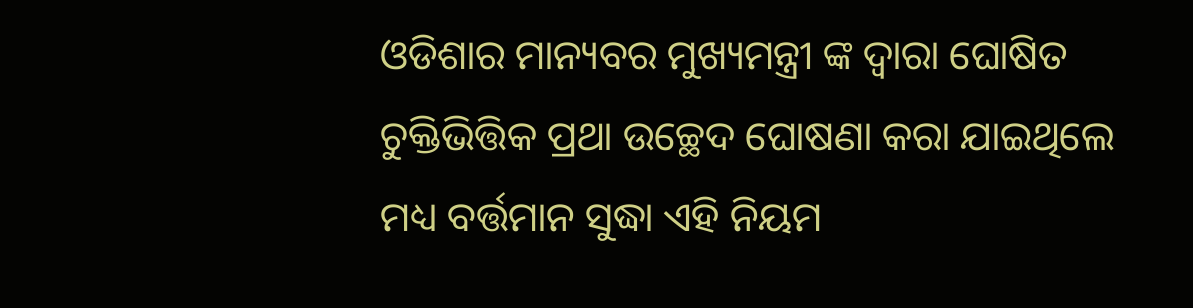ଓଡିଶାର ମାନ୍ୟବର ମୁଖ୍ୟମନ୍ତ୍ରୀ ଙ୍କ ଦ୍ଵାରା ଘୋଷିତ ଚୁକ୍ତିଭିତ୍ତିକ ପ୍ରଥା ଉଚ୍ଛେଦ ଘୋଷଣା କରା ଯାଇଥିଲେ ମଧ୍ୟ ବର୍ତ୍ତମାନ ସୁଦ୍ଧା ଏହି ନିୟମ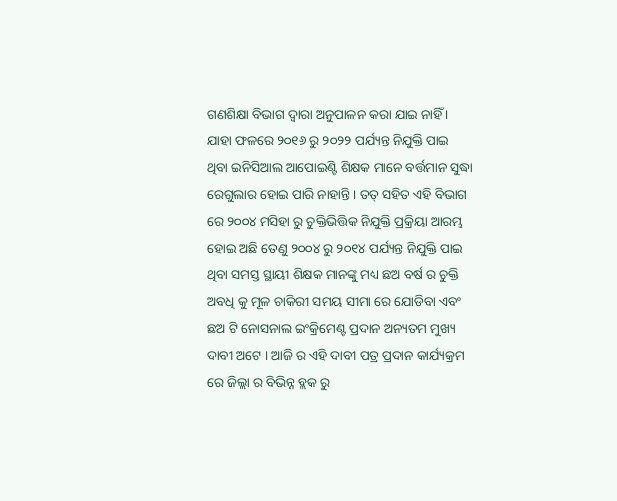ଗଣଶିକ୍ଷା ବିଭାଗ ଦ୍ଵାରା ଅନୁପାଳନ କରା ଯାଇ ନାହିଁ । ଯାହା ଫଳରେ ୨୦୧୬ ରୁ ୨୦୨୨ ପର୍ଯ୍ୟନ୍ତ ନିଯୁକ୍ତି ପାଇ ଥିବା ଇନିସିଆଲ ଆପୋଇଣ୍ଟି ଶିକ୍ଷକ ମାନେ ବର୍ତ୍ତମାନ ସୁଦ୍ଧା ରେଗୁଲାର ହୋଇ ପାରି ନାହାନ୍ତି । ତତ୍ ସହିତ ଏହି ବିଭାଗ ରେ ୨୦୦୪ ମସିହା ରୁ ଚୁକ୍ତିଭିତ୍ତିକ ନିଯୁକ୍ତି ପ୍ରକ୍ରିୟା ଆରମ୍ଭ ହୋଇ ଅଛି ତେଣୁ ୨୦୦୪ ରୁ ୨୦୧୪ ପର୍ଯ୍ୟନ୍ତ ନିଯୁକ୍ତି ପାଇ ଥିବା ସମସ୍ତ ସ୍ଥାୟୀ ଶିକ୍ଷକ ମାନଙ୍କୁ ମଧ୍ୟ ଛଅ ବର୍ଷ ର ଚୁକ୍ତି ଅବଧି କୁ ମୂଳ ଚାକିରୀ ସମୟ ସୀମା ରେ ଯୋଡିବା ଏବଂ ଛଅ ଟି ନୋସନାଲ ଇଂକ୍ରିମେଣ୍ଟ ପ୍ରଦାନ ଅନ୍ୟତମ ମୁଖ୍ୟ ଦାବୀ ଅଟେ । ଆଜି ର ଏହି ଦାବୀ ପତ୍ର ପ୍ରଦାନ କାର୍ଯ୍ୟକ୍ରମ ରେ ଜିଲ୍ଲା ର ବିଭିନ୍ନ ବ୍ଲକ ରୁ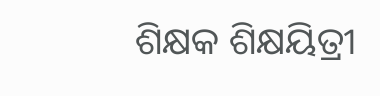ଶିକ୍ଷକ ଶିକ୍ଷୟିତ୍ରୀ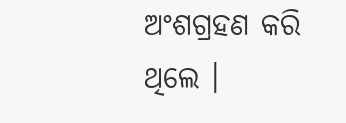ଅଂଶଗ୍ରହଣ କରି ଥିଲେ ।